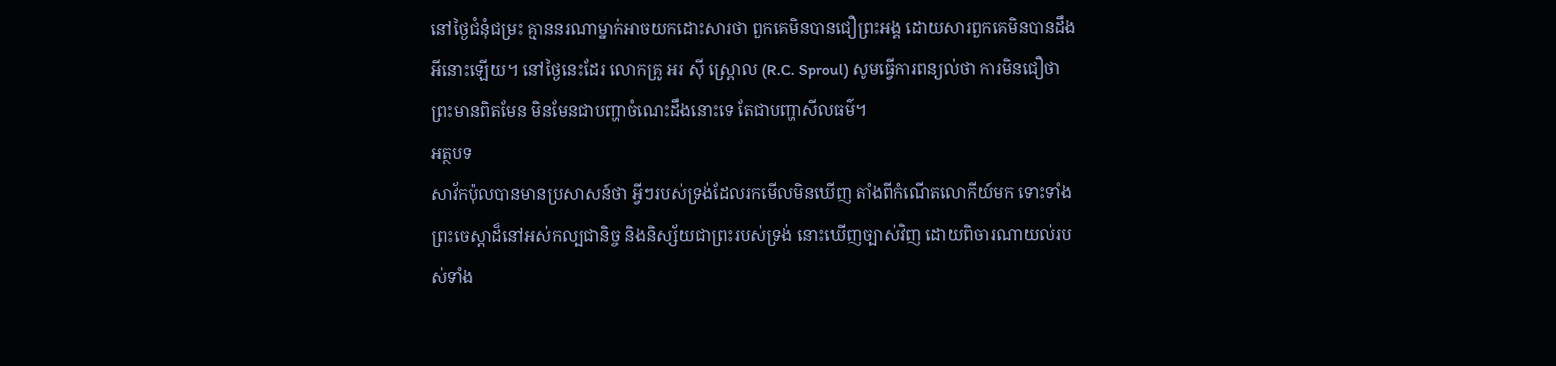នៅថ្ងៃជំនុំជម្រះ គ្មាននរណាម្នាក់អាចយកដោះសារថា ពួកគេមិនបានជឿព្រះអង្គ ដោយសារពួកគេមិនបានដឹងអីនោះឡើយ។ នៅថ្ងៃនេះដែរ លោកគ្រូ អរ ស៊ី ស្ព្រោល (R.C. Sproul) សូមធ្វើការពន្យល់ថា ការមិនជឿថាព្រះមានពិតមែន មិនមែនជាបញ្ហាចំណេះដឹងនោះទេ តែជាបញ្ហាសីលធម៌។
អត្ថបទ
សាវ័កប៉ុលបានមានប្រសាសន៍ថា អ្វីៗរបស់ទ្រង់ដែលរកមើលមិនឃើញ តាំងពីកំណើតលោកីយ៍មក ទោះទាំងព្រះចេស្តាដ៏នៅអស់កល្បជានិច្ច និងនិស្ស័យជាព្រះរបស់ទ្រង់ នោះឃើញច្បាស់វិញ ដោយពិចារណាយល់របស់ទាំង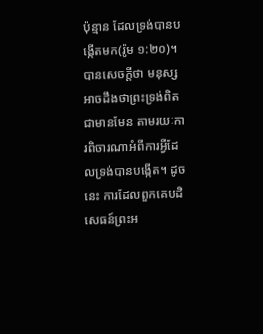ប៉ុន្មាន ដែលទ្រង់បានបង្កើតមក(រ៉ូម ១:២០)។ បានសេចក្តីថា មនុស្សអាចដឹងថាព្រះទ្រង់ពិតជាមានមែន តាមរយៈការពិចារណាអំពីការអ្វីដែលទ្រង់បានបង្កើត។ ដូចនេះ ការដែលពួកគេបដិសេធន៍ព្រះអ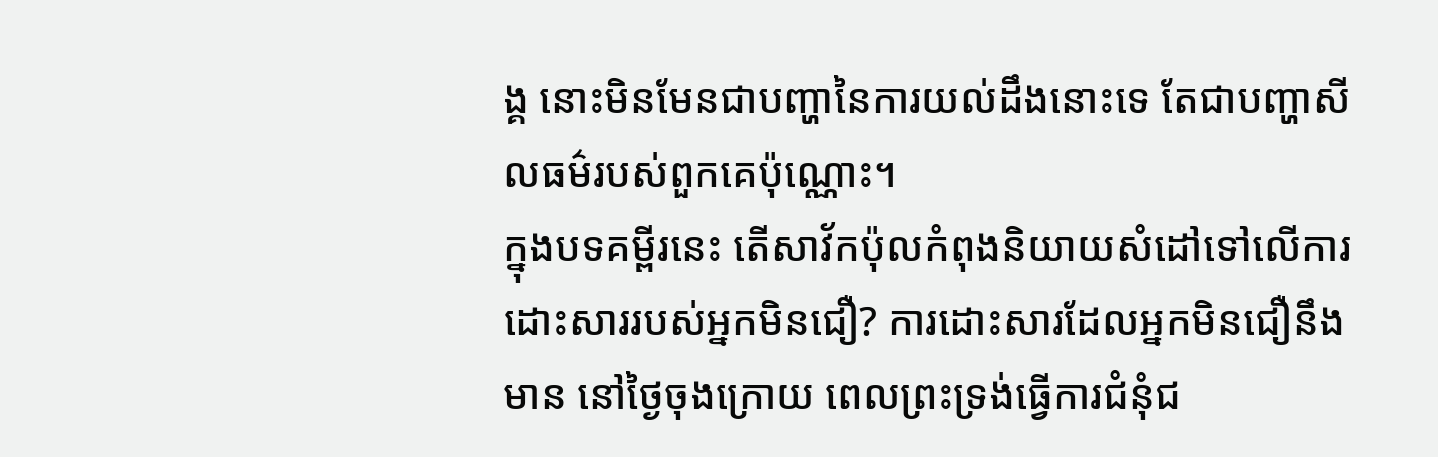ង្គ នោះមិនមែនជាបញ្ហានៃការយល់ដឹងនោះទេ តែជាបញ្ហាសីលធម៌របស់ពួកគេប៉ុណ្ណោះ។
ក្នុងបទគម្ពីរនេះ តើសាវ័កប៉ុលកំពុងនិយាយសំដៅទៅលើការដោះសាររបស់អ្នកមិនជឿ? ការដោះសារដែលអ្នកមិនជឿនឹងមាន នៅថ្ងៃចុងក្រោយ ពេលព្រះទ្រង់ធ្វើការជំនុំជ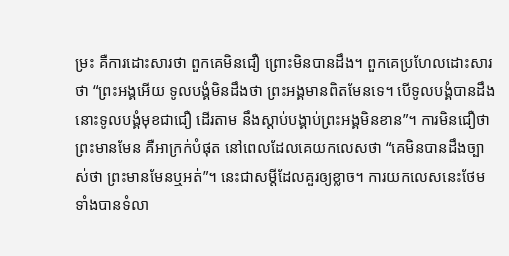ម្រះ គឺការដោះសារថា ពួកគេមិនជឿ ព្រោះមិនបានដឹង។ ពួកគេប្រហែលដោះសារថា “ព្រះអង្គអើយ ទូលបង្គំមិនដឹងថា ព្រះអង្គមានពិតមែនទេ។ បើទូលបង្គំបានដឹង នោះទូលបង្គំមុខជាជឿ ដើរតាម នឹងស្តាប់បង្គាប់ព្រះអង្គមិនខាន”។ ការមិនជឿថាព្រះមានមែន គឺអាក្រក់បំផុត នៅពេលដែលគេយកលេសថា “គេមិនបានដឹងច្បាស់ថា ព្រះមានមែនឬអត់”។ នេះជាសម្តីដែលគួរឲ្យខ្លាច។ ការយកលេសនេះថែមទាំងបានទំលា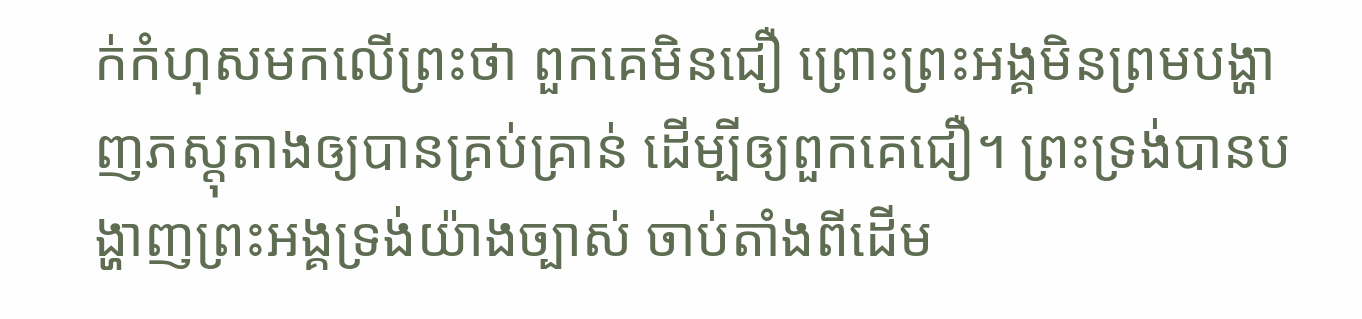ក់កំហុសមកលើព្រះថា ពួកគេមិនជឿ ព្រោះព្រះអង្គមិនព្រមបង្ហាញភស្តុតាងឲ្យបានគ្រប់គ្រាន់ ដើម្បីឲ្យពួកគេជឿ។ ព្រះទ្រង់បានបង្ហាញព្រះអង្គទ្រង់យ៉ាងច្បាស់ ចាប់តាំងពីដើម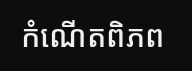កំណើតពិភព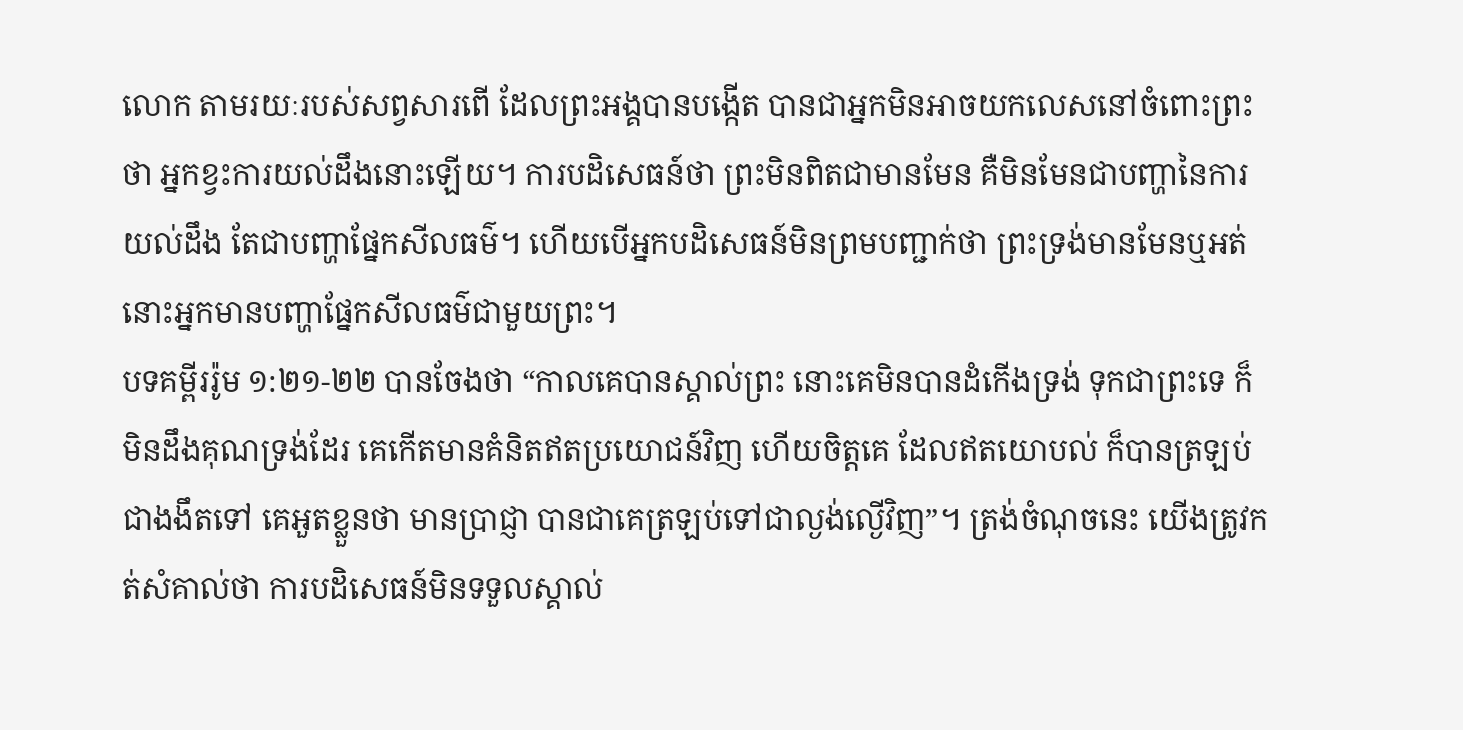លោក តាមរយៈរបស់សព្វសារពើ ដែលព្រះអង្គបានបង្កើត បានជាអ្នកមិនអាចយកលេសនៅចំពោះព្រះថា អ្នកខ្វះការយល់ដឹងនោះឡើយ។ ការបដិសេធន៍ថា ព្រះមិនពិតជាមានមែន គឺមិនមែនជាបញ្ហានៃការយល់ដឹង តែជាបញ្ហាផ្នែកសីលធម៌។ ហើយបើអ្នកបដិសេធន៍មិនព្រមបញ្ជាក់ថា ព្រះទ្រង់មានមែនឬអត់ នោះអ្នកមានបញ្ហាផ្នែកសីលធម៌ជាមួយព្រះ។
បទគម្ពីររ៉ូម ១:២១-២២ បានចែងថា “កាលគេបានស្គាល់ព្រះ នោះគេមិនបានដំកើងទ្រង់ ទុកជាព្រះទេ ក៏មិនដឹងគុណទ្រង់ដែរ គេកើតមានគំនិតឥតប្រយោជន៍វិញ ហើយចិត្តគេ ដែលឥតយោបល់ ក៏បានត្រឡប់ជាងងឹតទៅ គេអួតខ្លួនថា មានប្រាជ្ញា បានជាគេត្រឡប់ទៅជាល្ងង់ល្ងើវិញ”។ ត្រង់ចំណុចនេះ យើងត្រូវកត់សំគាល់ថា ការបដិសេធន៍មិនទទួលស្គាល់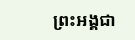ព្រះអង្គជា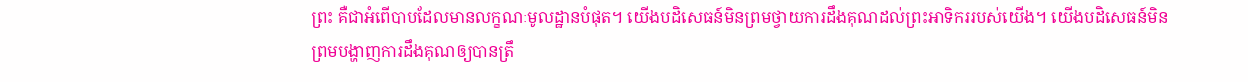ព្រះ គឺជាអំពើបាបដែលមានលក្ខណៈមូលដ្ឋានបំផុត។ យើងបដិសេធន៍មិនព្រមថ្វាយការដឹងគុណដល់ព្រះអាទិកររបស់យើង។ យើងបដិសេធន៍មិនព្រមបង្ហាញការដឹងគុណឲ្យបានត្រឹ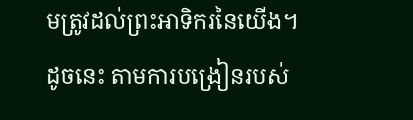មត្រូវដល់ព្រះអាទិករនៃយើង។ ដូចនេះ តាមការបង្រៀនរបស់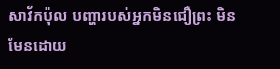សាវ័កប៉ុល បញ្ហារបស់អ្នកមិនជឿព្រះ មិនមែនដោយ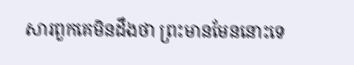សារពួកគេមិនដឹងថា ព្រះមានមែននោះទេ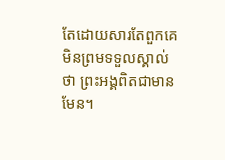តែដោយសារតែពួកគេមិនព្រមទទួលស្គាល់ថា ព្រះអង្គពិតជាមានមែន។